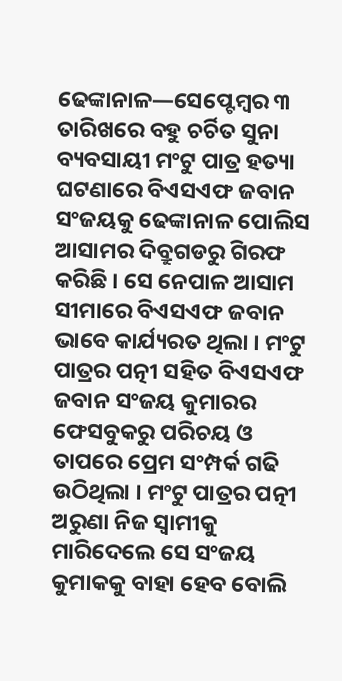ଢେଙ୍କାନାଳ—ସେପ୍ଟେମ୍ବର ୩ ତାରିଖରେ ବହୁ ଚର୍ଚିତ ସୁନା ବ୍ୟବସାୟୀ ମଂଟୁ ପାତ୍ର ହତ୍ୟା ଘଟଣାରେ ବିଏସଏଫ ଜବାନ ସଂଜୟକୁ ଢେଙ୍କାନାଳ ପୋଲିସ ଆସାମର ଦିବ୍ରୁଗଡରୁ ଗିରଫ କରିଛି । ସେ ନେପାଳ ଆସାମ ସୀମାରେ ବିଏସଏଫ ଜବାନ ଭାବେ କାର୍ଯ୍ୟରତ ଥିଲା । ମଂଟୁ ପାତ୍ରର ପତ୍ନୀ ସହିତ ବିଏସଏଫ ଜବାନ ସଂଜୟ କୁମାରର ଫେସବୁକରୁ ପରିଚୟ ଓ ତାପରେ ପ୍ରେମ ସଂମ୍ପର୍କ ଗଢି ଉଠିଥିଲା । ମଂଟୁ ପାତ୍ରର ପତ୍ନୀ ଅରୁଣା ନିଜ ସ୍ୱାମୀକୁ ମାରିଦେଲେ ସେ ସଂଜୟ କୁମାକକୁ ବାହା ହେବ ବୋଲି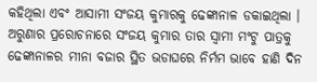କହିଥିଲା ଏବଂ ଆସାମୀ ସଂଜୟ କୁମାରକୁ ଢେଙ୍କାନାଳ ଡକାଇଥିଲା । ଅରୁଣାର ପ୍ରରୋଚନାରେ ସଂଜୟ କୁମାର ତାର ସ୍ୱାମୀ ମଂଟୁ ପାତ୍ରକୁ ଢେଙ୍କାନାଳର ମୀନା ବଜାର ସ୍ଥିତ ଭଡାଘରେ ନିର୍ମମ ଭାବେ ହାଣି ଦିନ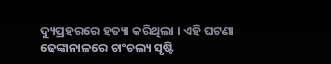ଦ୍ୟୁପ୍ରହରରେ ହତ୍ୟା କରିଥିଲା । ଏହି ଘଟଣା ଢେଙ୍କାନାଳରେ ଚାଂଚଲ୍ୟ ସୃଷ୍ଟି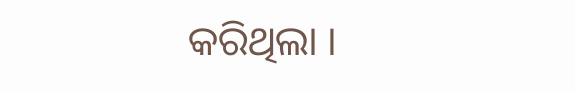କରିଥିଲା ।